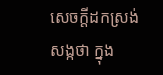សេចក្តីដកស្រង់សង្កថា ក្នុង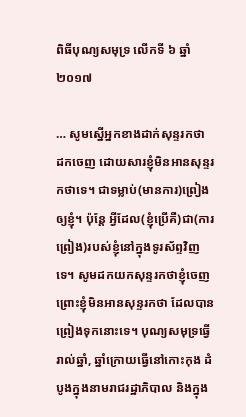ពិធីបុណ្យសមុទ្រ លើកទី ៦ ឆ្នាំ ២០១៧

… សូមស្នើអ្នកខាងដាក់សុន្ទរកថា ដកចេញ ដោយសារខ្ញុំមិនអានសុន្ទរកថាទេ។ ជាទម្លាប់(មានការ)ព្រៀងឲ្យខ្ញុំ។ ប៉ុន្តែ អ្វីដែល(ខ្ញុំប្រើគឺ)ជា(ការព្រៀង)របស់ខ្ញុំនៅក្នុងទូរស័ព្ទវិញទេ។ សូមដកយកសុន្ទរកថាខ្ញុំចេញ ព្រោះខ្ញុំមិនអានសុន្ទរកថា ដែលបានព្រៀងទុកនោះទេ។ បុណ្យសមុទ្រធ្វើរាល់ឆ្នាំ, ឆ្នាំក្រោយធ្វើនៅកោះកុង ដំបូងក្នុងនាមរាជរដ្ឋាភិបាល និងក្នុង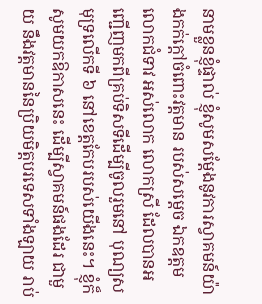នាមខ្លួនខ្ញុំផ្ទាល់ ខ្ញុំសូមសម្តែងនូវការស្វាគមន៍យ៉ាងកក់ក្តៅចំពោះវត្តមាន របស់សម្តេច ឯកឧត្តម លោកជំទាវ អស់លោក លោកស្រី ដែលបានអញ្ជើញមកពីគ្រប់ទិសទីដើម្បីចូលរួមនៅ បុណ្យសមុទ្រលើកទី ៦ នៅខេត្តកែបរបស់យើងនេះ។ ខ្ញុំក៏សូមយកឱកាសនេះ ដើម្បីស្វាគមន៍ផងដែរ ជាមួយ នឹងវត្តមាននៃប្រិយមិត្តបរទេសទាំងឡាយ រាប់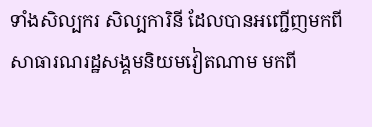ទាំងសិល្បករ សិល្បការិនី ដែលបានអញ្ជើញមកពីសាធារណរដ្ឋសង្គមនិយមវៀតណាម មកពី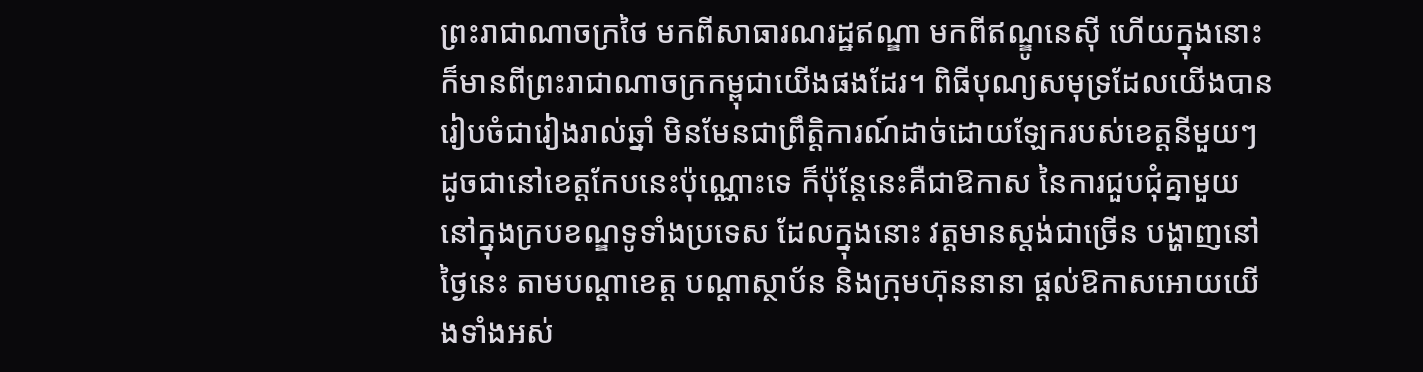ព្រះរាជាណាចក្រថៃ មកពីសាធារណរដ្ឋឥណ្ឌា មកពីឥណ្ឌូនេស៊ី ហើយក្នុងនោះក៏មានពីព្រះរាជាណាចក្រកម្ពុជាយើងផងដែរ។ ពិធីបុណ្យសមុទ្រដែលយើងបានរៀបចំជារៀងរាល់ឆ្នាំ មិនមែនជាព្រឹត្តិការណ៍ដាច់ដោយឡែករបស់ខេត្តនីមួយៗ ដូចជានៅខេត្តកែបនេះប៉ុណ្ណោះទេ ក៏ប៉ុន្តែនេះគឺជាឱកាស នៃការជួបជុំគ្នាមួយនៅក្នុងក្របខណ្ឌទូទាំងប្រទេស ដែលក្នុងនោះ វត្តមានស្តង់ជាច្រើន បង្ហាញនៅថ្ងៃនេះ តាមបណ្តាខេត្ត បណ្តាស្ថាប័ន និងក្រុមហ៊ុននានា ផ្តល់ឱកាសអោយយើងទាំងអស់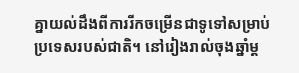គ្នាយល់ដឹងពីការរីកចម្រើនជាទូទៅសម្រាប់ប្រទេសរបស់ជាតិ។ នៅរៀងរាល់ចុងឆ្នាំម្ត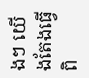ងៗ យើងតែងធ្វើពិ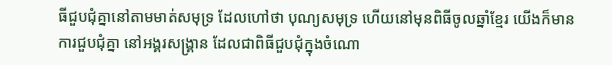ធីជួបជុំគ្នានៅតាមមាត់សមុទ្រ ដែលហៅថា បុណ្យសមុទ្រ ហើយនៅមុនពិធីចូលឆ្នាំខ្មែរ យើងក៏មានការជួបជុំគ្នា នៅអង្គរសង្គ្រាន ដែលជាពិធីជួបជុំក្នុងចំណោ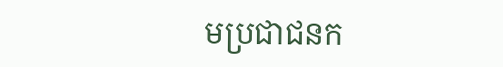មប្រជាជនក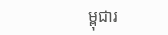ម្ពុជារ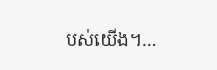បស់យើង។…